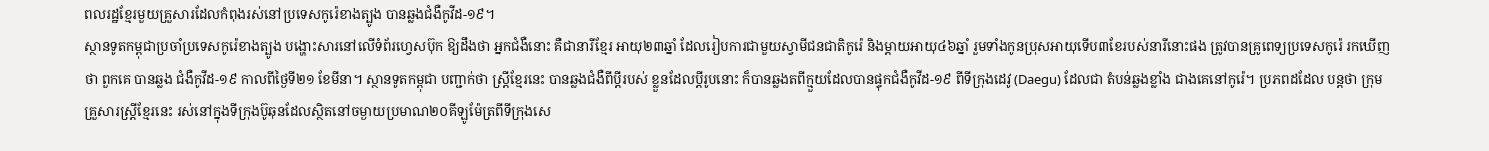ពលរដ្ឋខ្មែរមួយគ្រួសារដែលកំពុងរស់នៅប្រទេសកូរ៉េខាងត្បូង បានឆ្លងជំងឺកូវីដ-១៩។
ស្ថានទូតកម្ពុជាប្រចាំប្រទេសកូរ៉េខាងត្បូង បង្ហោះសារនៅលើទំព័រហ្វេសប៊ុក ឱ្យដឹងថា អ្នកជំងឺនោះ គឺជានារីខ្មែរ អាយុ២៣ឆ្នាំ ដែលរៀបការជាមួយស្វាមីជនជាតិកូរ៉េ និងម្ដាយអាយុ៤៦ឆ្នាំ រួមទាំងកូនប្រុសអាយុទើប៣ខែរបស់នារីនោះផង ត្រូវបានគ្រូពេទ្យប្រទេសកូរ៉េ រកឃើញថា ពួកគេ បានឆ្លង ជំងឺកូវីដ-១៩ កាលពីថ្ងៃទី២១ ខែមីនា។ ស្ថានទូតកម្ពុជា បញ្ជាក់ថា ស្ត្រីខ្មែរនេះ បានឆ្លងជំងឺពីប្តីរបស់ ខ្លួនដែលប្តីរូបនោះ ក៏បានឆ្លងតពីក្មួយដែលបានផ្ទុកជំងឺកូវីដ-១៩ ពីទីក្រុងដេវូ (Daegu) ដែលជា តំបន់ឆ្លងខ្លាំង ជាងគេនៅកូរ៉េ។ ប្រភពដដែល បន្តថា ក្រុមគ្រួសារស្ត្រីខ្មែរនេះ រស់នៅក្នុងទីក្រុងប៊ូឆុនដែលស្ថិតនៅចម្ងាយប្រមាណ២០គីឡូម៉ែត្រពីទីក្រុងសេ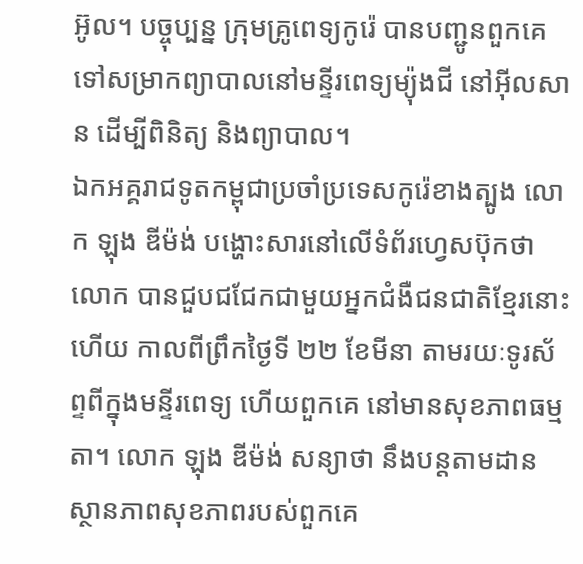អ៊ូល។ បច្ចុប្បន្ន ក្រុមគ្រូពេទ្យកូរ៉េ បានបញ្ជូនពួកគេទៅសម្រាកព្យាបាលនៅមន្ទីរពេទ្យម្យ៉ុងជី នៅអ៊ីលសាន ដើម្បីពិនិត្យ និងព្យាបាល។
ឯកអគ្គរាជទូតកម្ពុជាប្រចាំប្រទេសកូរ៉េខាងត្បូង លោក ឡុង ឌីម៉ង់ បង្ហោះសារនៅលើទំព័រហ្វេសប៊ុកថា លោក បានជួបជជែកជាមួយអ្នកជំងឺជនជាតិខ្មែរនោះហើយ កាលពីព្រឹកថ្ងៃទី ២២ ខែមីនា តាមរយៈទូរស័ព្ទពីក្នុងមន្ទីរពេទ្យ ហើយពួកគេ នៅមានសុខភាពធម្មតា។ លោក ឡុង ឌីម៉ង់ សន្យាថា នឹងបន្តតាមដានស្ថានភាពសុខភាពរបស់ពួកគេ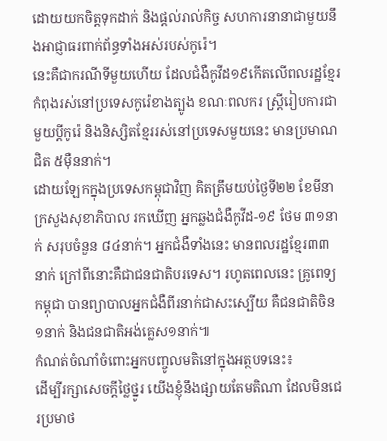ដោយយកចិត្តទុកដាក់ និងផ្ដល់រាល់កិច្ច សហការនានាជាមួយនឹងអាជ្ញាធរពាក់ព័ន្ធទាំងអស់របស់កូរ៉េ។
នេះគឺជាករណីទីមួយហើយ ដែលជំងឺកូវីដ១៩កើតលើពលរដ្ឋខ្មែរកំពុងរស់នៅប្រទេសកូរ៉េខាងត្បូង ខណៈពលករ ស្ត្រីរៀបការជាមួយប្តីកូរ៉េ និងនិស្សិតខ្មែររស់នៅប្រទេសមួយនេះ មានប្រមាណជិត ៥ម៉ឺននាក់។
ដោយឡែកក្នុងប្រទេសកម្ពុជាវិញ គិតត្រឹមយប់ថ្ងៃទី២២ ខែមីនា ក្រសួងសុខាភិបាល រកឃើញ អ្នកឆ្លងជំងឺកូវីដ-១៩ ថែម ៣១នាក់ សរុបចំនួន ៨៤នាក់។ អ្នកជំងឺទាំងនេះ មានពលរដ្ឋខ្មែរ៣៣នាក់ ក្រៅពីនោះគឺជាជនជាតិបរទេស។ រហូតពេលនេះ គ្រូពេទ្យកម្ពុជា បានព្យាបាលអ្នកជំងឺពីរនាក់ជាសះស្បើយ គឺជនជាតិចិន១នាក់ និងជនជាតិអង់គ្លេស១នាក់៕
កំណត់ចំណាំចំពោះអ្នកបញ្ចូលមតិនៅក្នុងអត្ថបទនេះ៖
ដើម្បីរក្សាសេចក្ដីថ្លៃថ្នូរ យើងខ្ញុំនឹងផ្សាយតែមតិណា ដែលមិនជេរប្រមាថ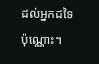ដល់អ្នកដទៃប៉ុណ្ណោះ។